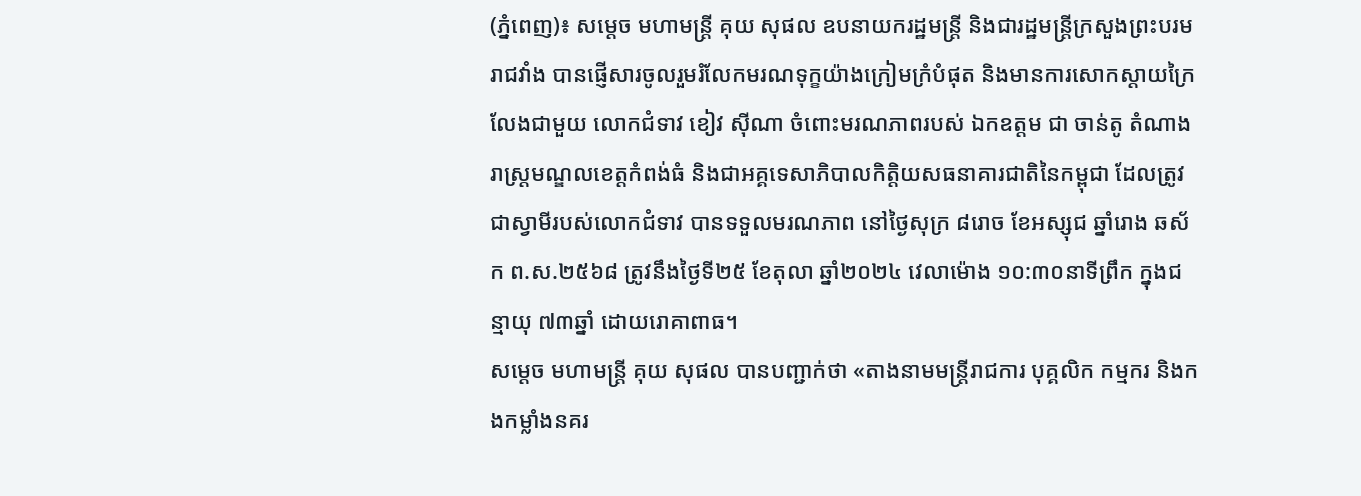(ភ្នំពេញ)៖ សម្តេច មហាមន្ត្រី គុយ សុផល ឧបនាយករដ្ឋមន្ត្រី និងជារដ្ឋមន្ត្រីក្រសួងព្រះបរមរាជវាំង បានផ្ញើសារចូលរួមរំលែកមរណទុក្ខយ៉ាងក្រៀមក្រំបំផុត និងមានការសោកស្ដាយក្រៃលែងជាមួយ លោកជំទាវ ខៀវ ស៊ីណា ចំពោះមរណភាពរបស់ ឯកឧត្តម ជា ចាន់តូ តំណាងរាស្រ្តមណ្ឌលខេត្តកំពង់ធំ និងជាអគ្គទេសាភិបាលកិត្តិយសធនាគារជាតិនៃកម្ពុជា ដែលត្រូវជាស្វាមីរបស់លោកជំទាវ បានទទួលមរណភាព នៅថ្ងៃសុក្រ ៨រោច ខែអស្សុជ ឆ្នាំរោង ឆស័ក ព.ស.២៥៦៨ ត្រូវនឹងថ្ងៃទី២៥ ខែតុលា ឆ្នាំ២០២៤ វេលាម៉ោង ១០:៣០នាទីព្រឹក ក្នុងជន្មាយុ ៧៣ឆ្នាំ ដោយរោគាពាធ។
សម្តេច មហាមន្ត្រី គុយ សុផល បានបញ្ជាក់ថា «តាងនាមមន្ត្រីរាជការ បុគ្គលិក កម្មករ និងកងកម្លាំងនគរ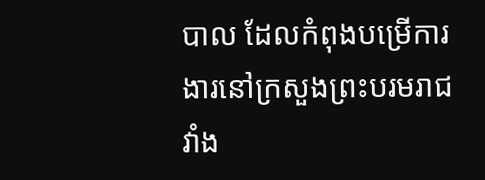បាល ដែលកំពុងបម្រើការងារនៅក្រសួងព្រះបរមរាជវាំង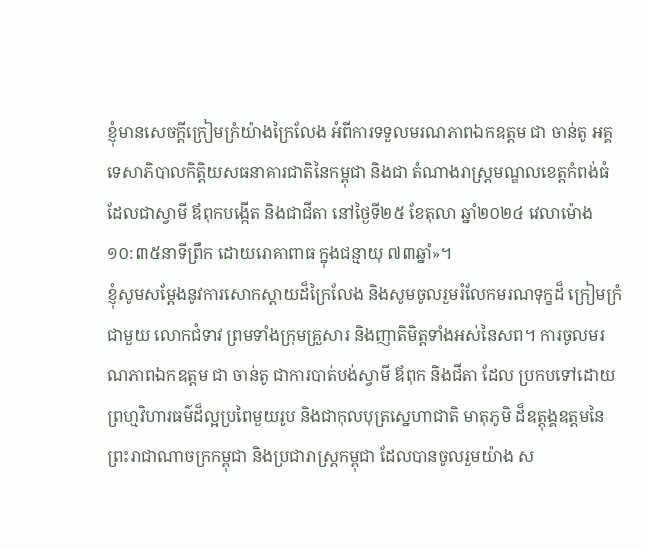ខ្ញុំមានសេចក្តីក្រៀមក្រំយ៉ាងក្រៃលែង អំពីការទទួលមរណភាពឯកឧត្តម ជា ចាន់តូ អគ្គទេសាភិបាលកិត្តិយសធនាគារជាតិនៃកម្ពុជា និងជា តំណាងរាស្ត្រមណ្ឌលខេត្តកំពង់ធំ ដែលជាស្វាមី ឪពុកបង្កើត និងជាជីតា នៅថ្ងៃទី២៥ ខែតុលា ឆ្នាំ២០២៤ វេលាម៉ោង ១០:៣៥នាទីព្រឹក ដោយរោគាពាធ ក្នុងជន្មាយុ ៧៣ឆ្នាំ»។
ខ្ញុំសូមសម្តែងនូវការសោកស្តាយដ៏ក្រៃលែង និងសូមចូលរួមរំលែកមរណទុក្ខដ៏ ក្រៀមក្រំជាមួយ លោកជំទាវ ព្រមទាំងក្រុមគ្រួសារ និងញាតិមិត្តទាំងអស់នៃសព។ ការចូលមរណភាពឯកឧត្តម ជា ចាន់តូ ជាការបាត់បង់ស្វាមី ឪពុក និងជីតា ដែល ប្រកបទៅដោយព្រហ្មវិហារធម៌ដ៏ល្អប្រពៃមួយរូប និងជាកុលបុត្រស្នេហាជាតិ មាតុភូមិ ដ៏ឧត្តុង្គឧត្តមនៃព្រះរាជាណាចក្រកម្ពុជា និងប្រជារាស្ត្រកម្ពុជា ដែលបានចូលរួមយ៉ាង ស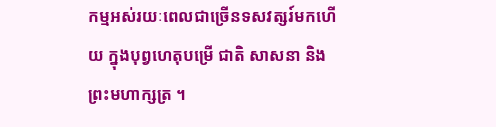កម្មអស់រយៈពេលជាច្រើនទសវត្សរ៍មកហើយ ក្នុងបុព្វហេតុបម្រើ ជាតិ សាសនា និង
ព្រះមហាក្សត្រ ។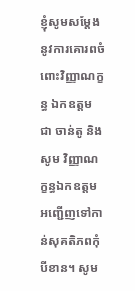ខ្ញុំសូមសម្តែងនូវការគោរពចំពោះវិញ្ញាណក្ខន្ធ ឯកឧត្តម ជា ចាន់តូ និងសូម វិញ្ញាណក្ខន្ធឯកឧត្តម អញ្ជើញទៅកាន់សុគតិភពកុំបីខាន។ សូម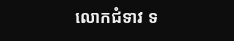លោកជំទាវ ទ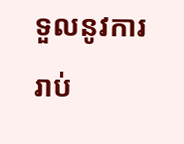ទួលនូវការរាប់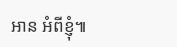អាន អំពីខ្ញុំ៕